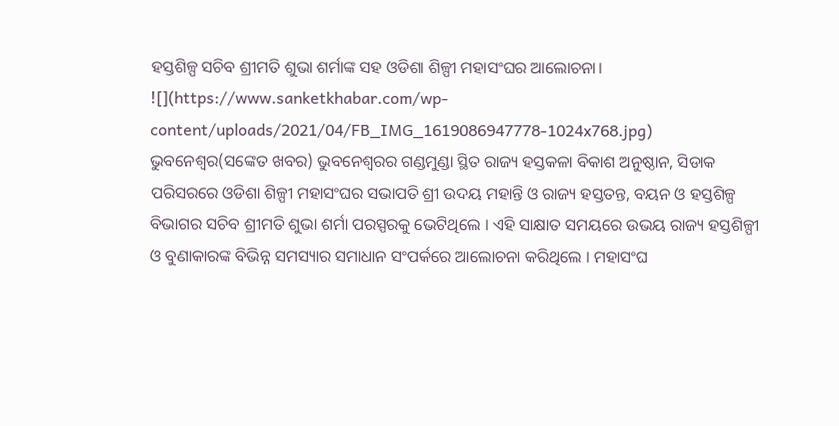ହସ୍ତଶିଳ୍ପ ସଚିବ ଶ୍ରୀମତି ଶୁଭା ଶର୍ମାଙ୍କ ସହ ଓଡିଶା ଶିଳ୍ପୀ ମହାସଂଘର ଆଲୋଚନା।
![](https://www.sanketkhabar.com/wp-content/uploads/2021/04/FB_IMG_1619086947778-1024x768.jpg)
ଭୁବନେଶ୍ୱର(ସଙ୍କେତ ଖବର) ଭୁବନେଶ୍ୱରର ଗଣ୍ଡମୁଣ୍ଡା ସ୍ଥିତ ରାଜ୍ୟ ହସ୍ତକଳା ବିକାଶ ଅନୁଷ୍ଠାନ, ସିଡାକ ପରିସରରେ ଓଡିଶା ଶିଳ୍ପୀ ମହାସଂଘର ସଭାପତି ଶ୍ରୀ ଉଦୟ ମହାନ୍ତି ଓ ରାଜ୍ୟ ହସ୍ତତନ୍ତ, ବୟନ ଓ ହସ୍ତଶିଳ୍ପ ବିଭାଗର ସଚିବ ଶ୍ରୀମତି ଶୁଭା ଶର୍ମା ପରସ୍ପରକୁ ଭେଟିଥିଲେ । ଏହି ସାକ୍ଷାତ ସମୟରେ ଉଭୟ ରାଜ୍ୟ ହସ୍ତଶିଳ୍ପୀ ଓ ବୁଣାକାରଙ୍କ ବିଭିନ୍ନ ସମସ୍ୟାର ସମାଧାନ ସଂପର୍କରେ ଆଲୋଚନା କରିଥିଲେ । ମହାସଂଘ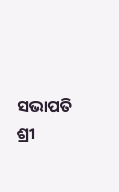ସଭାପତି ଶ୍ରୀ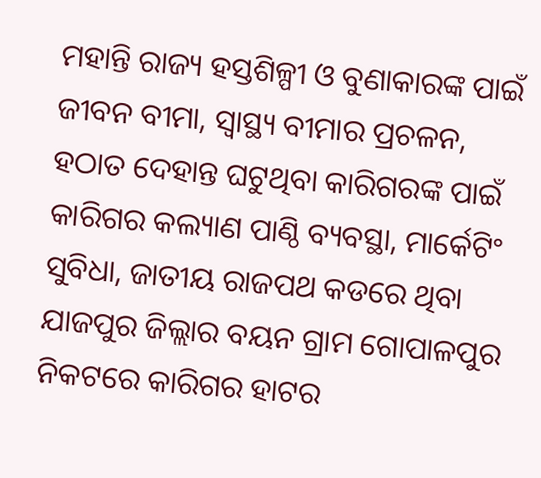ମହାନ୍ତି ରାଜ୍ୟ ହସ୍ତଶିଳ୍ପୀ ଓ ବୁଣାକାରଙ୍କ ପାଇଁ ଜୀବନ ବୀମା, ସ୍ୱାସ୍ଥ୍ୟ ବୀମାର ପ୍ରଚଳନ, ହଠାତ ଦେହାନ୍ତ ଘଟୁଥିବା କାରିଗରଙ୍କ ପାଇଁ କାରିଗର କଲ୍ୟାଣ ପାଣ୍ଠି ବ୍ୟବସ୍ଥା, ମାର୍କେଟିଂ ସୁବିଧା, ଜାତୀୟ ରାଜପଥ କଡରେ ଥିବା ଯାଜପୁର ଜିଲ୍ଲାର ବୟନ ଗ୍ରାମ ଗୋପାଳପୁର ନିକଟରେ କାରିଗର ହାଟର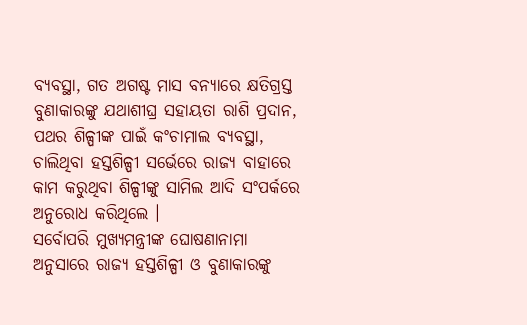ବ୍ୟବସ୍ଥା, ଗତ ଅଗଷ୍ଟ ମାସ ବନ୍ୟାରେ କ୍ଷତିଗ୍ରସ୍ତ ବୁଣାକାରଙ୍କୁ ଯଥାଶୀଘ୍ର ସହାୟତା ରାଶି ପ୍ରଦାନ, ପଥର ଶିଳ୍ପୀଙ୍କ ପାଇଁ କଂଚାମାଲ ବ୍ୟବସ୍ଥା, ଚାଲିଥିବା ହସ୍ତଶିଳ୍ପୀ ସର୍ଭେରେ ରାଜ୍ୟ ବାହାରେ କାମ କରୁଥିବା ଶିଳ୍ପୀଙ୍କୁ ସାମିଲ ଆଦି ସଂପର୍କରେ ଅନୁରୋଧ କରିଥିଲେ ।
ସର୍ବୋପରି ମୁଖ୍ୟମନ୍ତ୍ରୀଙ୍କ ଘୋଷଣାନାମା ଅନୁସାରେ ରାଜ୍ୟ ହସ୍ତଶିଳ୍ପୀ ଓ ବୁଣାକାରଙ୍କୁ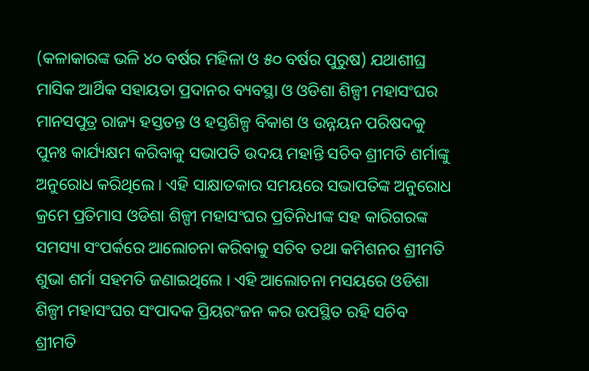(କଳାକାରଙ୍କ ଭଳି ୪୦ ବର୍ଷର ମହିଳା ଓ ୫୦ ବର୍ଷର ପୁରୁଷ) ଯଥାଶୀଘ୍ର ମାସିକ ଆର୍ଥିକ ସହାୟତା ପ୍ରଦାନର ବ୍ୟବସ୍ଥା ଓ ଓଡିଶା ଶିଳ୍ପୀ ମହାସଂଘର ମାନସପୁତ୍ର ରାଜ୍ୟ ହସ୍ତତନ୍ତ ଓ ହସ୍ତଶିଳ୍ପ ବିକାଶ ଓ ଉନ୍ନୟନ ପରିଷଦକୁ ପୁନଃ କାର୍ଯ୍ୟକ୍ଷମ କରିବାକୁ ସଭାପତି ଉଦୟ ମହାନ୍ତି ସଚିବ ଶ୍ରୀମତି ଶର୍ମାଙ୍କୁ ଅନୁରୋଧ କରିଥିଲେ । ଏହି ସାକ୍ଷାତକାର ସମୟରେ ସଭାପତିଙ୍କ ଅନୁରୋଧ କ୍ରମେ ପ୍ରତିମାସ ଓଡିଶା ଶିଳ୍ପୀ ମହାସଂଘର ପ୍ରତିନିଧୀଙ୍କ ସହ କାରିଗରଙ୍କ ସମସ୍ୟା ସଂପର୍କରେ ଆଲୋଚନା କରିବାକୁ ସଚିବ ତଥା କମିଶନର ଶ୍ରୀମତି ଶୁଭା ଶର୍ମା ସହମତି ଜଣାଇଥିଲେ । ଏହି ଆଲୋଚନା ମସୟରେ ଓଡିଶା ଶିଳ୍ପୀ ମହାସଂଘର ସଂପାଦକ ପ୍ରିୟରଂଜନ କର ଉପସ୍ଥିତ ରହି ସଚିବ ଶ୍ରୀମତି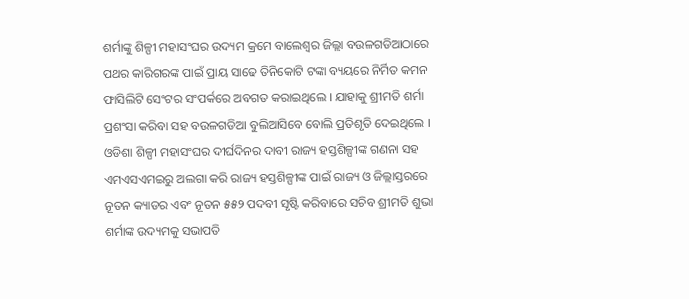ଶର୍ମାଙ୍କୁ ଶିଳ୍ପୀ ମହାସଂଘର ଉଦ୍ୟମ କ୍ରମେ ବାଲେଶ୍ୱର ଜିଲ୍ଲା ବଉଳଗଡିଆଠାରେ ପଥର କାରିଗରଙ୍କ ପାଇଁ ପ୍ରାୟ ସାଢେ ତିନିକୋଟି ଟଙ୍କା ବ୍ୟୟରେ ନିର୍ମିତ କମନ ଫାସିଲିଟି ସେଂଟର ସଂପର୍କରେ ଅବଗତ କରାଇଥିଲେ । ଯାହାକୁ ଶ୍ରୀମତି ଶର୍ମା ପ୍ରଶଂସା କରିବା ସହ ବଉଳଗଡିଆ ବୁଲିଆସିବେ ବୋଲି ପ୍ରତିଶୃତି ଦେଇଥିଲେ । ଓଡିଶା ଶିଳ୍ପୀ ମହାସଂଘର ଦୀର୍ଘଦିନର ଦାବୀ ରାଜ୍ୟ ହସ୍ତଶିଳ୍ପୀଙ୍କ ଗଣନା ସହ ଏମଏସଏମଇରୁ ଅଲଗା କରି ରାଜ୍ୟ ହସ୍ତଶିଳ୍ପୀଙ୍କ ପାଇଁ ରାଜ୍ୟ ଓ ଜିଲ୍ଲାସ୍ତରରେ ନୂତନ କ୍ୟାଡର ଏବଂ ନୂତନ ୫୫୨ ପଦବୀ ସୃଷ୍ଟି କରିବାରେ ସଚିବ ଶ୍ରୀମତି ଶୁଭା ଶର୍ମାଙ୍କ ଉଦ୍ୟମକୁ ସଭାପତି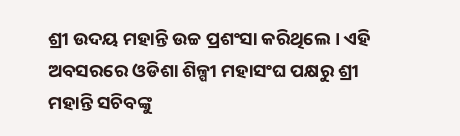ଶ୍ରୀ ଉଦୟ ମହାନ୍ତି ଉଚ୍ଚ ପ୍ରଶଂସା କରିଥିଲେ । ଏହି ଅବସରରେ ଓଡିଶା ଶିଳ୍ପୀ ମହାସଂଘ ପକ୍ଷରୁ ଶ୍ରୀ ମହାନ୍ତି ସଚିବଙ୍କୁ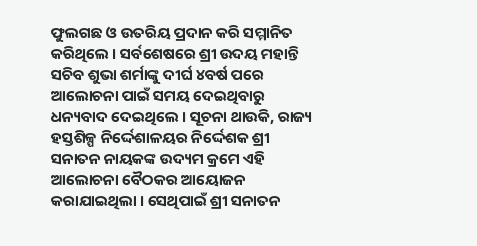ଫୁଲଗଛ ଓ ଉତରିୟ ପ୍ରଦାନ କରି ସମ୍ମାନିତ କରିଥିଲେ । ସର୍ବଶେଷରେ ଶ୍ରୀ ଉଦୟ ମହାନ୍ତି ସଚିବ ଶୁଭା ଶର୍ମାଙ୍କୁ ଦୀର୍ଘ ୪ବର୍ଷ ପରେ ଆଲୋଚନା ପାଇଁ ସମୟ ଦେଇଥିବାରୁ ଧନ୍ୟବାଦ ଦେଇଥିଲେ । ସୂଚନା ଥାଉକି, ରାଜ୍ୟ ହସ୍ତଶିଳ୍ପ ନିର୍ଦ୍ଦେଶାଳୟର ନିର୍ଦ୍ଦେଶକ ଶ୍ରୀ ସନାତନ ନାୟକଙ୍କ ଉଦ୍ୟମ କ୍ରମେ ଏହି ଆଲୋଚନା ବୈଠକର ଆୟୋଜନ କରାଯାଇଥିଲା । ସେଥିପାଇଁ ଶ୍ରୀ ସନାତନ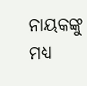ନାୟକଙ୍କୁ ମଧ୍ୟ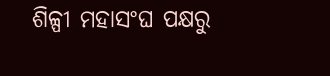ଶିଳ୍ପୀ ମହାସଂଘ ପକ୍ଷରୁ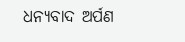ଧନ୍ୟବାଦ ଅର୍ପଣ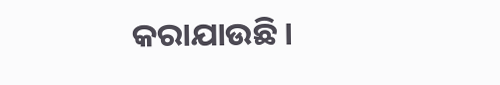କରାଯାଉଛି ।